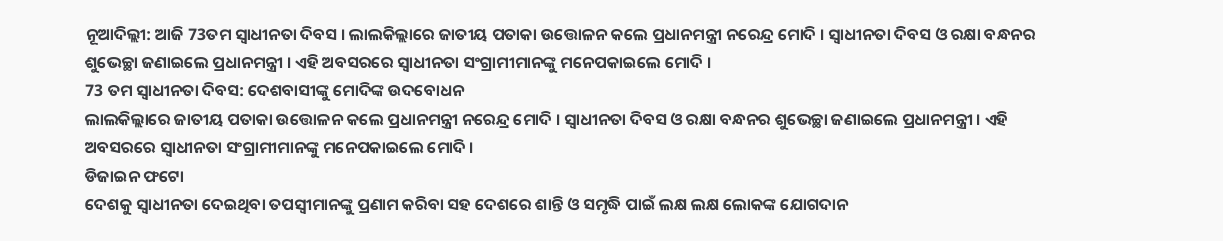ନୂଆଦିଲ୍ଲୀ: ଆଜି 73ତମ ସ୍ବାଧୀନତା ଦିବସ । ଲାଲକିଲ୍ଲାରେ ଜାତୀୟ ପତାକା ଉତ୍ତୋଳନ କଲେ ପ୍ରଧାନମନ୍ତ୍ରୀ ନରେନ୍ଦ୍ର ମୋଦି । ସ୍ବାଧୀନତା ଦିବସ ଓ ରକ୍ଷା ବନ୍ଧନର ଶୁଭେଚ୍ଛା ଜଣାଇଲେ ପ୍ରଧାନମନ୍ତ୍ରୀ । ଏହି ଅବସରରେ ସ୍ବାଧୀନତା ସଂଗ୍ରାମୀମାନଙ୍କୁ ମନେପକାଇଲେ ମୋଦି ।
73 ତମ ସ୍ବାଧୀନତା ଦିବସ: ଦେଶବାସୀଙ୍କୁ ମୋଦିଙ୍କ ଉଦବୋଧନ
ଲାଲକିଲ୍ଲାରେ ଜାତୀୟ ପତାକା ଉତ୍ତୋଳନ କଲେ ପ୍ରଧାନମନ୍ତ୍ରୀ ନରେନ୍ଦ୍ର ମୋଦି । ସ୍ବାଧୀନତା ଦିବସ ଓ ରକ୍ଷା ବନ୍ଧନର ଶୁଭେଚ୍ଛା ଜଣାଇଲେ ପ୍ରଧାନମନ୍ତ୍ରୀ । ଏହି ଅବସରରେ ସ୍ବାଧୀନତା ସଂଗ୍ରାମୀମାନଙ୍କୁ ମନେପକାଇଲେ ମୋଦି ।
ଡିଜାଇନ ଫଟୋ
ଦେଶକୁ ସ୍ବାଧୀନତା ଦେଇଥିବା ତପସ୍ବୀମାନଙ୍କୁ ପ୍ରଣାମ କରିବା ସହ ଦେଶରେ ଶାନ୍ତି ଓ ସମୃଦ୍ଧି ପାଇଁ ଲକ୍ଷ ଲକ୍ଷ ଲୋକଙ୍କ ଯୋଗଦାନ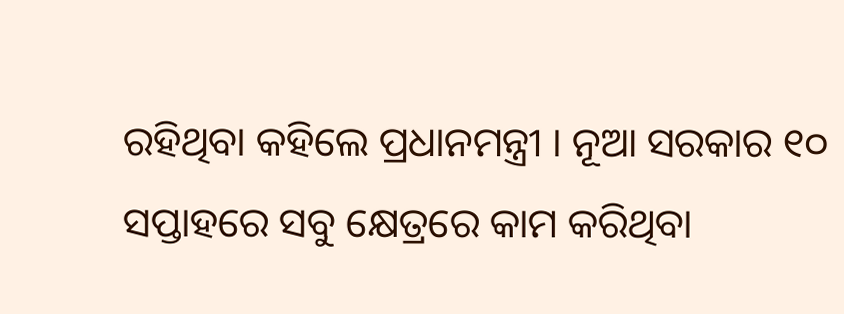ରହିଥିବା କହିଲେ ପ୍ରଧାନମନ୍ତ୍ରୀ । ନୂଆ ସରକାର ୧୦ ସପ୍ତାହରେ ସବୁ କ୍ଷେତ୍ରରେ କାମ କରିଥିବା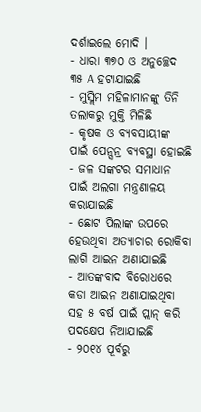ଦର୍ଶାଇଲେ ମୋଦି ।
- ଧାରା ୩୭୦ ଓ ଅନୁଚ୍ଛେଦ ୩୫ A ହଟାଯାଇଛି
- ମୁସ୍ଲିମ ମହିଳାମାନଙ୍କୁ ତିନି ତଲାକରୁ ମୁକ୍ତି ମିଳିଛି
- କୃଷକ ଓ ବ୍ୟବସାୟୀଙ୍କ ପାଇଁ ପେନ୍ସନ୍ର ବ୍ୟବସ୍ଥା ହୋଇଛି
- ଜଳ ସଙ୍କଟର ସମାଧାନ ପାଇଁ ଅଲଗା ମନ୍ତ୍ରଣାଳୟ କରାଯାଇଛି
- ଛୋଟ ପିଲାଙ୍କ ଉପରେ ହେଉଥିବା ଅତ୍ୟାଚାର ରୋକିବା ଲାଗି ଆଇନ ଅଣାଯାଇଛି
- ଆତଙ୍କବାଦ ବିରୋଧରେ କଡା ଆଇନ ଅଣାଯାଇଥିବା ସହ ୫ ବର୍ଷ ପାଇଁ ପ୍ଲାନ୍ କରି ପଦକ୍ଷେପ ନିଆଯାଇଛି
- ୨୦୧୪ ପୂର୍ବରୁ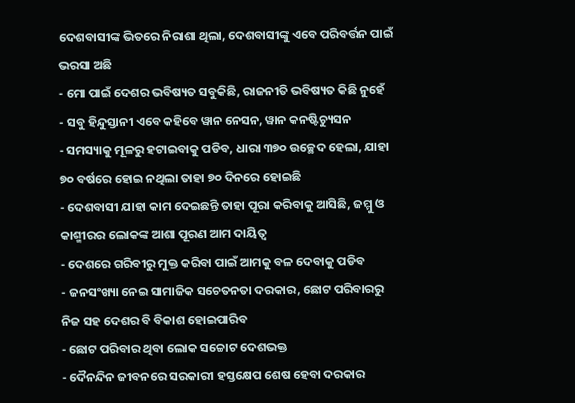ଦେଶବାସୀଙ୍କ ଭିତରେ ନିରାଶା ଥିଲା, ଦେଶବାସୀଙ୍କୁ ଏବେ ପରିବର୍ତ୍ତନ ପାଇଁ ଭରସା ଅଛି
- ମୋ ପାଇଁ ଦେଶର ଭବିଷ୍ୟତ ସବୁକିଛି, ରାଜନୀତି ଭବିଷ୍ୟତ କିଛି ନୁହେଁ
- ସବୁ ହିନ୍ଦୁସ୍ତାନୀ ଏବେ କହିବେ ୱାନ ନେସନ, ୱାନ କନଷ୍ଟିଚ୍ୟୁସନ
- ସମସ୍ୟାକୁ ମୂଳରୁ ହଟାଇବାକୁ ପଡିବ, ଧାରା ୩୭୦ ଉଚ୍ଛେଦ ହେଲା, ଯାହା ୭୦ ବର୍ଷରେ ହୋଇ ନଥିଲା ତାହା ୭୦ ଦିନରେ ହୋଇଛି
- ଦେଶବାସୀ ଯାହା କାମ ଦେଇଛନ୍ତି ତାହା ପୂରା କରିବାକୁ ଆସିଛି, ଜମ୍ମୁ ଓ କାଶ୍ମୀରର ଲୋକଙ୍କ ଆଶା ପୂରଣ ଆମ ଦାୟିତ୍ବ
- ଦେଶରେ ଗରିବୀରୁ ମୁକ୍ତ କରିବା ପାଇଁ ଆମକୁ ବଳ ଦେବାକୁ ପଡିବ
- ଜନସଂଖ୍ୟା ନେଇ ସାମାଜିକ ସଚେତନତା ଦରକାର, ଛୋଟ ପରିବାରରୁ ନିଜ ସହ ଦେଶର ବି ବିକାଶ ହୋଇପାରିବ
- ଛୋଟ ପରିବାର ଥିବା ଲୋକ ସଚ୍ଚୋଟ ଦେଶଭକ୍ତ
- ଦୈନନ୍ଦିନ ଜୀବନରେ ସରକାରୀ ହସ୍ତକ୍ଷେପ ଶେଷ ହେବା ଦରକାର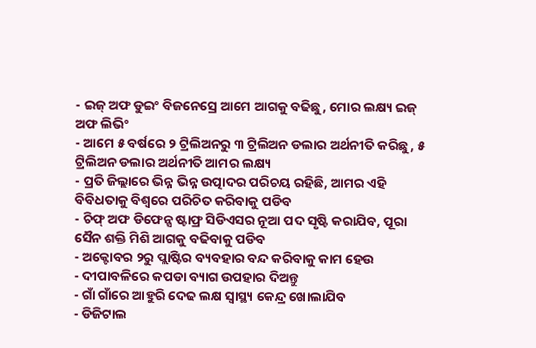- ଇଜ୍ ଅଫ ଡୁଇଂ ବିଜନେସ୍ରେ ଆମେ ଆଗକୁ ବଢିଛୁ, ମୋର ଲକ୍ଷ୍ୟ ଇଜ୍ ଅଫ ଲିଭିଂ
- ଆମେ ୫ ବର୍ଷରେ ୨ ଟ୍ରିଲିଅନରୁ ୩ ଟ୍ରିଲିଅନ ଡଲାର ଅର୍ଥନୀତି କରିଛୁ, ୫ ଟ୍ରିଲିଅନ ଡଲାର ଅର୍ଥନୀତି ଆମର ଲକ୍ଷ୍ୟ
- ପ୍ରତି ଜିଲ୍ଲାରେ ଭିନ୍ନ ଭିନ୍ନ ଉତ୍ପାଦର ପରିଚୟ ରହିଛି, ଆମର ଏହି ବିବିଧତାକୁ ବିଶ୍ବରେ ପରିଚିତ କରିବାକୁ ପଡିବ
- ଚିଫ୍ ଅଫ ଡିଫେନ୍ସ ଷ୍ଟାଫ୍ର ସିଡିଏସର ନୂଆ ପଦ ସୃଷ୍ଟି କରାଯିବ, ପୂରା ସୈନ ଶକ୍ତି ମିଶି ଆଗକୁ ବଢିବାକୁ ପଡିବ
- ଅକ୍ଟୋବର ୨ରୁ ପ୍ଲାଷ୍ଟିର ବ୍ୟବହାର ବନ୍ଦ କରିବାକୁ କାମ ହେଉ
- ଦୀପାବଳିରେ କପଡା ବ୍ୟାଗ ଉପହାର ଦିଅନ୍ତୁ
- ଗାଁ ଗାଁରେ ଆହୁରି ଦେଢ ଲକ୍ଷ ସ୍ବାସ୍ଥ୍ୟ କେନ୍ଦ୍ର ଖୋଲାଯିବ
- ଡିଜିଟାଲ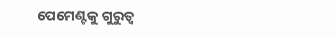ପେମେଣ୍ଟକୁ ଗୁରୁତ୍ବ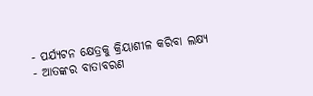- ପର୍ଯ୍ୟଟନ କ୍ଷେତ୍ରକୁ କ୍ରିୟାଶୀଳ କରିବା ଲକ୍ଷ୍ୟ
- ଆତଙ୍କର ବାତାବରଣ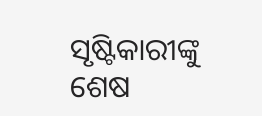ସୃଷ୍ଟିକାରୀଙ୍କୁ ଶେଷ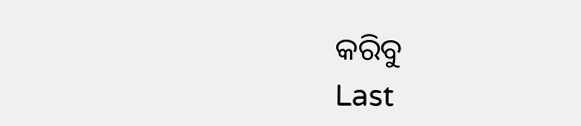କରିବୁ
Last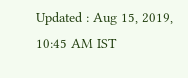Updated : Aug 15, 2019, 10:45 AM IST